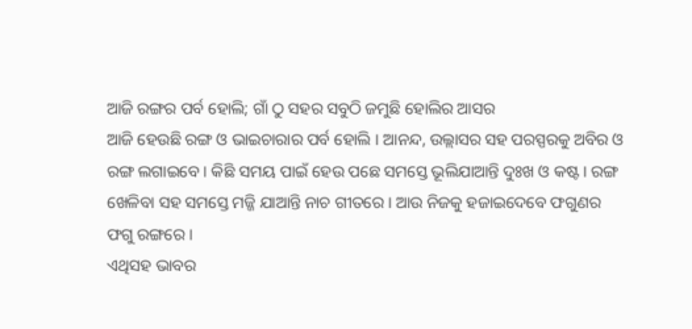ଆଜି ରଙ୍ଗର ପର୍ବ ହୋଲି; ଗାଁ ଠୁ ସହର ସବୁଠି ଜମୁଛି ହୋଲିର ଆସର
ଆଜି ହେଉଛି ରଙ୍ଗ ଓ ଭାଇଚାରାର ପର୍ବ ହୋଲି । ଆନନ୍ଦ, ଉଲ୍ଲାସର ସହ ପରସ୍ପରକୁ ଅବିର ଓ ରଙ୍ଗ ଲଗାଇବେ । କିଛି ସମୟ ପାଇଁ ହେଉ ପଛେ ସମସ୍ତେ ଭୂଲିଯାଆନ୍ତି ଦୁଃଖ ଓ କଷ୍ଟ । ରଙ୍ଗ ଖେଳିବା ସହ ସମସ୍ତେ ମଜ୍ଜି ଯାଆନ୍ତି ନାଚ ଗୀତରେ । ଆଉ ନିଜକୁ ହଜାଇଦେବେ ଫଗୁଣର ଫଗୁ ରଙ୍ଗରେ ।
ଏଥିସହ ଭାବର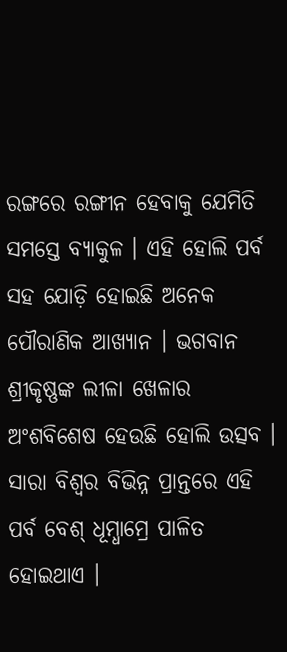ରଙ୍ଗରେ ରଙ୍ଗୀନ ହେବାକୁ ଯେମିତି ସମସ୍ତେ ବ୍ୟାକୁଳ । ଏହି ହୋଲି ପର୍ବ ସହ ଯୋଡ଼ି ହୋଇଛି ଅନେକ ପୌରାଣିକ ଆଖ୍ୟାନ । ଭଗବାନ ଶ୍ରୀକୃଷ୍ଣଙ୍କ ଲୀଳା ଖେଳାର ଅଂଶବିଶେଷ ହେଉଛି ହୋଲି ଉତ୍ସବ । ସାରା ବିଶ୍ୱର ବିଭିନ୍ନ ପ୍ରାନ୍ତରେ ଏହି ପର୍ବ ବେଶ୍ ଧୂମ୍ଧାମ୍ରେ ପାଳିତ ହୋଇଥାଏ ।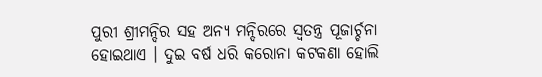ପୁରୀ ଶ୍ରୀମନ୍ଦିର ସହ ଅନ୍ୟ ମନ୍ଦିରରେ ସ୍ୱତନ୍ତ୍ର ପୂଜାର୍ଚ୍ଚନା ହୋଇଥାଏ । ଦୁଇ ବର୍ଷ ଧରି କରୋନା କଟକଣା ହୋଲି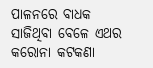ପାଳନରେ ବାଧକ ସାଜିଥିବା ବେଳେ ଏଥର କରୋନା କଟକଣା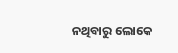ନଥିବାରୁ ଲୋକେ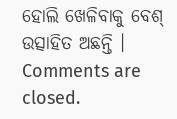ହୋଲି ଖେଳିବାକୁ ବେଶ୍ ଉତ୍ସାହିତ ଅଛନ୍ତି ।
Comments are closed.